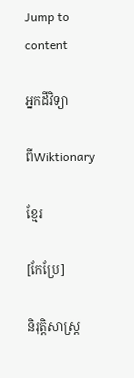Jump to content

អ្នកដីវិទ្យា

ពីWiktionary

ខ្មែរ

[កែប្រែ]

និរុត្តិសាស្ត្រ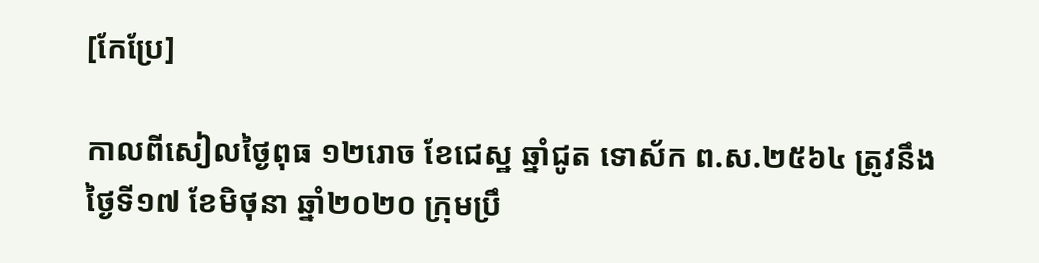[កែប្រែ]

កាលពីសៀលថ្ងៃពុធ ១២រោច ខែជេស្ឋ ឆ្នាំជូត ទោស័ក ព.ស.២៥៦៤ ត្រូវនឹងថ្ងៃទី១៧ ខែមិថុនា ឆ្នាំ២០២០ ក្រុមប្រឹ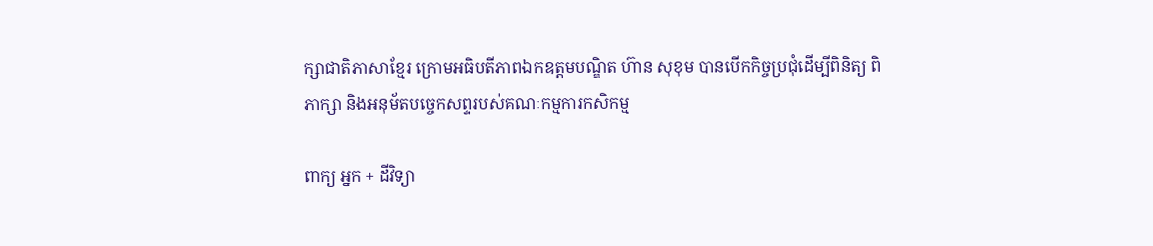ក្សាជាតិភាសាខ្មែរ ក្រោមអធិបតីភាពឯកឧត្តមបណ្ឌិត ហ៊ាន សុខុម បានបើកកិច្ចប្រជុំដើម្បីពិនិត្យ ពិភាក្សា និងអនុម័តបច្ចេកសព្ទរបស់គណៈកម្មការកសិកម្ម

ពាក្យ អ្នក + ដីវិទ្យា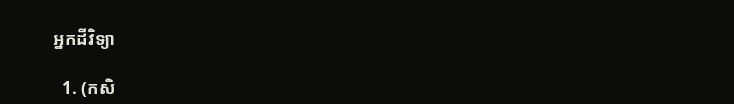អ្នកដីវិទ្យា

  1. (កសិ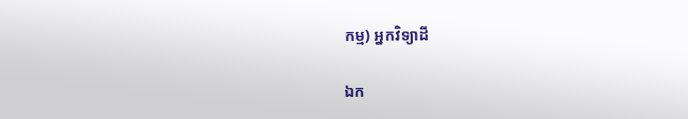កម្ម) អ្នកវិទ្យាដី

ឯក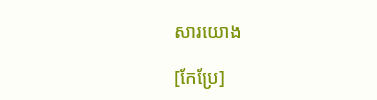សារយោង

[កែប្រែ]